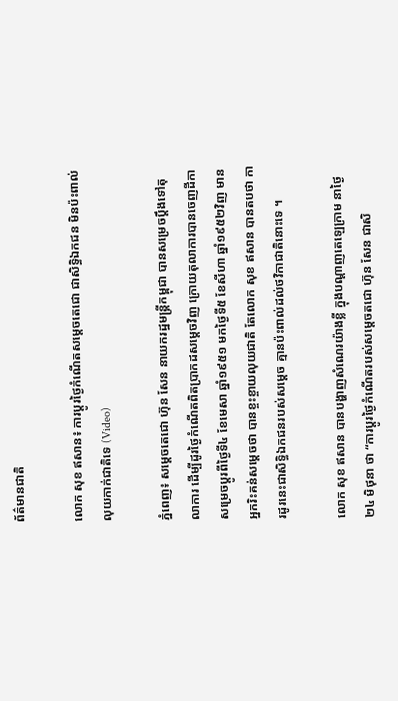ព័ត៌មានជាតិ

លោក សុខ ឥសាន៖ ការប្តូរថ្ងៃកំណើតសម្តេចតេជោ ជាសិទ្ធិឯកជន មិនប៉ះពាល់លុយកាក់ជាតិទេ (Video)

ភ្នំពេញ៖ សម្តេចតេជោ ហ៊ុន សែន នាយករដ្ឋមន្រ្តីកម្ពុជា បានសម្រេចប្តឹងទៅតុលាការ ដើម្បីដូរថ្ងៃកំណើតពិតប្រាកដសម្តេចវិញ ក្រោយតុលាការបានចេញដីកា សម្រេចប្តូរពីថ្ងៃទី៤ ខែមេសា ឆ្នាំ១៩៥១ មកថ្ងៃទី៥ ខែសីហា ឆ្នាំ១៩៥២វិញ មានអ្នករិះគន់សម្តេចថា បានខ្ចះខ្ចាយលុយជាតិ តែលោក សុខ ឥសាន បានតបថា ការដូរនេះជាសិទ្ធិឯកជនរបស់សម្តេច គ្មានប៉ះពាល់ដល់ថវិកាជាតិនោះទេ ។

លោក សុខ ឥសាន បានបង្ហាញសំណេរយ៉ាងខ្លី ក្នុងបណ្តាញតេឡេក្រាម នាថ្ងៃ២៤ មិថុនា ថា “ការប្តូរថ្ងៃកំណើតរបស់សម្តេចតជោ ហ៊ុន សែន ជាសិ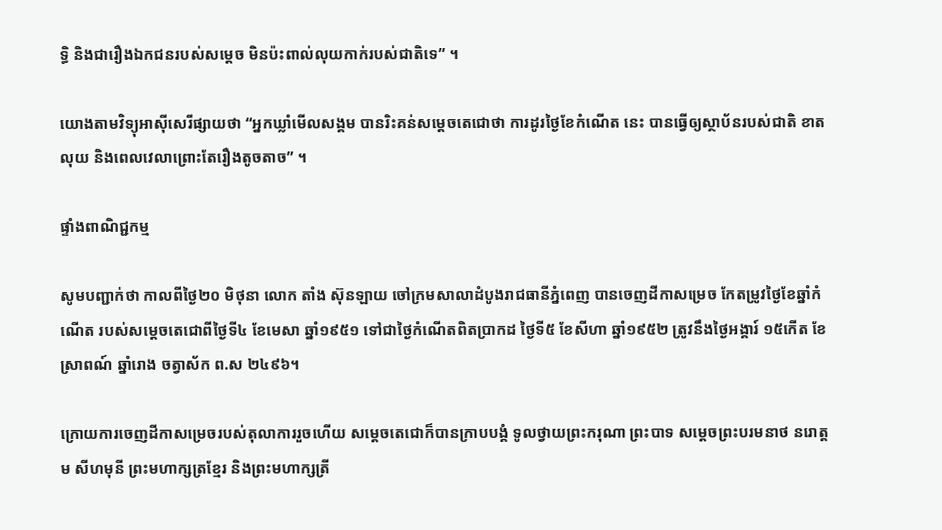ទ្ធិ និងជារឿងឯកជនរបស់សម្តេច មិនប៉ះពាល់លុយកាក់របស់ជាតិទេ” ។

យោងតាមវិទ្យុអាស៊ីសេរីផ្សាយថា “អ្នកឃ្លាំមើលសង្គម បានរិះគន់សម្តេចតេជោថា ការដូរថ្ងៃខែកំណើត នេះ បានធ្វើឲ្យស្ថាប័នរបស់ជាតិ ខាតលុយ និងពេលវេលាព្រោះតែរឿងតូចតាច” ។

ផ្ទាំងពាណិជ្ជកម្ម

សូមបញ្ជាក់ថា កាលពីថ្ងៃ២០ មិថុនា លោក តាំង ស៊ុនឡាយ ចៅក្រមសាលាដំបូងរាជធានីភ្នំពេញ បានចេញដីកាសម្រេច កែតម្រូវថ្ងៃខែឆ្នាំកំណើត របស់សម្ដេចតេជោពីថ្ងៃទី៤ ខែមេសា ឆ្នាំ១៩៥១ ទៅជាថ្ងៃកំណើតពិតប្រាកដ ថ្ងៃទី៥ ខែសីហា ឆ្នាំ១៩៥២ ត្រូវនឹងថ្ងៃអង្គារ៍ ១៥កើត ខែស្រាពណ៍ ឆ្នាំរោង ចត្វាស័ក ព.ស ២៤៩៦។

ក្រោយការចេញដីកាសម្រេចរបស់តុលាការរួចហើយ សម្តេចតេជោក៏បានក្រាបបង្គំ ទូលថ្វាយព្រះករុណា ព្រះបាទ សម្តេចព្រះបរមនាថ នរោត្តម សីហមុនី ព្រះមហាក្សត្រខ្មែរ និងព្រះមហាក្សត្រី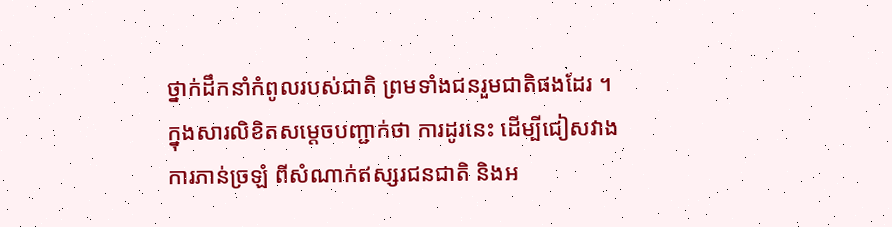ថ្នាក់ដឹកនាំកំពូលរបស់ជាតិ ព្រមទាំងជនរួមជាតិផងដែរ ។ ក្នុងសារលិខិតសម្តេចបញ្ជាក់ថា ការដូរនេះ ដើម្បីជៀសវាងការភាន់ច្រឡំ ពីសំណាក់ឥស្សរជនជាតិ និងអ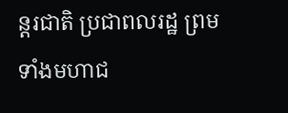ន្តរជាតិ ប្រជាពលរដ្ឋ ព្រមទាំងមហាជ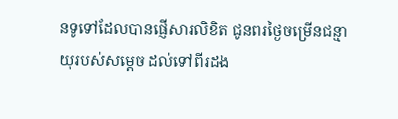នទូទៅដែលបានផ្ញើសារលិខិត ជូនពរថ្ងៃចម្រើនជន្មាយុរបស់សម្តេច ដល់ទៅពីរដង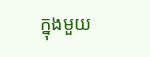ក្នុងមួយ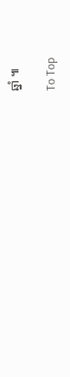ឆ្នាំ ៕

To Top